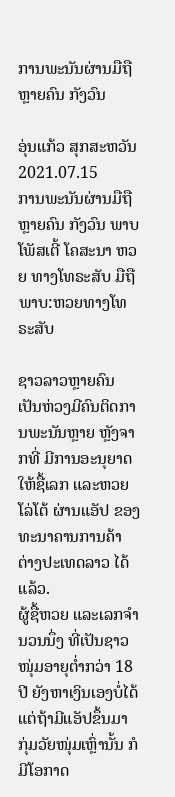ການພະນັນຜ່ານມືຖື ຫຼາຍຄົນ ກັງວົນ

ອຸ່ນແກ້ວ ສຸກສະຫວັນ
2021.07.15
ການພະນັນຜ່ານມືຖື ຫຼາຍຄົນ ກັງວົນ ພາບໂພັສເຕີ້ ໂຄສະນາ ຫວຍ ທາງໂທຣະສັບ ມືຖື
ພາບ:ຫວຍທາງໂທຣະສັບ

ຊາວລາວຫຼາຍຄົນ ເປັນຫ່ວງມີຄົນຕິດການພະນັນຫຼາຍ ຫຼັງຈາກທີ່ ມີການອະນຸຍາດໃຫ້ຊື້ເລກ ແລະຫວຍໂລ່ໂຕ້ ຜ່ານແອັປ ຂອງ ທະນາຄານການຄ້າ ຕ່າງປະເທດລາວ ໄດ້ແລ້ວ.
ຜູ້ຊື້ຫວຍ ແລະເລກຈຳນວນນຶ່ງ ທີ່ເປັນຊາວໜຸ່ມອາຍຸຕ່ຳກວ່າ 18 ປີ ຍັງຫາເງິນເອງບໍ່ໄດ້ ແຕ່ຖ້າມີແອັປຂຶ້ນມາ ກຸ່ມວັຍໜຸ່ມເຫຼົ່ານັ້ນ ກໍມີໂອກາດ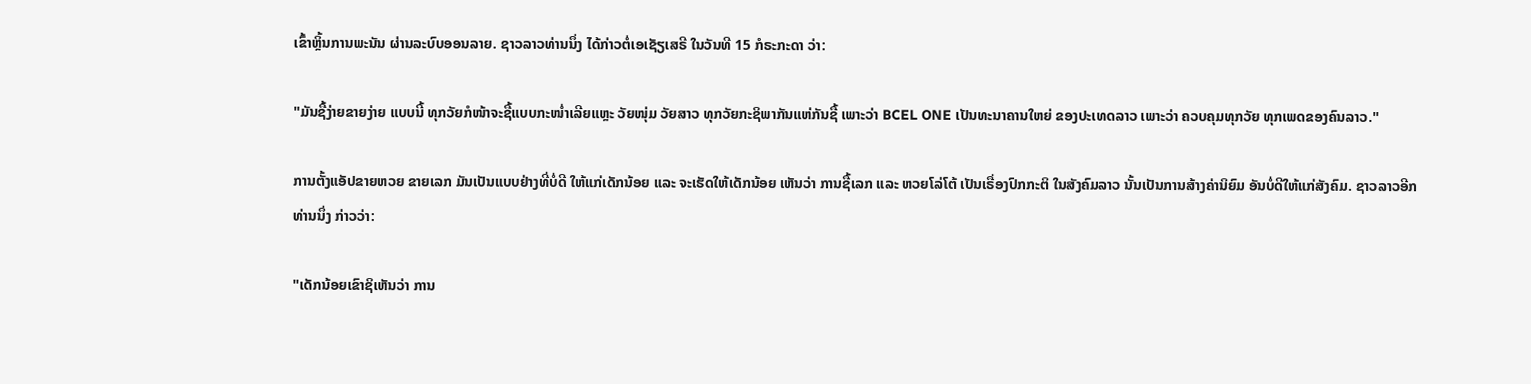ເຂົ້າຫຼິ້ນການພະນັນ ຜ່ານລະບົບອອນລາຍ. ຊາວລາວທ່ານນຶ່ງ ໄດ້ກ່າວຕໍ່ເອເຊັຽເສຣີ ໃນວັນທີ 15 ກໍຣະກະດາ ວ່າ:

"ມັນຊື້ງ່າຍຂາຍງ່າຍ ແບບນີ້ ທຸກວັຍກໍໜ້າຈະຊື້ແບບກະໜໍ່າເລີຍແຫຼະ ວັຍໜຸ່ມ ວັຍສາວ ທຸກວັຍກະຊິພາກັນແຫ່ກັນຊື້ ເພາະວ່າ BCEL ONE ເປັນທະນາຄານໃຫຍ່ ຂອງປະເທດລາວ ເພາະວ່າ ຄວບຄຸມທຸກວັຍ ທຸກເພດຂອງຄົນລາວ."

ການຕັ້ງແອັປຂາຍຫວຍ ຂາຍເລກ ມັນເປັນແບບຢ່າງທີ່ບໍ່ດີ ໃຫ້ແກ່ເດັກນ້ອຍ ແລະ ຈະເຮັດໃຫ້ເດັກນ້ອຍ ເຫັນວ່າ ການຊື້ເລກ ແລະ ຫວຍໂລ່ໂຕ້ ເປັນເຣື່ອງປົກກະຕິ ໃນສັງຄົມລາວ ນັ້ນເປັນການສ້າງຄ່ານິຍົມ ອັນບໍ່ດີໃຫ້ແກ່ສັງຄົມ. ຊາວລາວອີກທ່ານນຶ່ງ ກ່າວວ່າ:

"ເດັກນ້ອຍເຂົາຊິເຫັນວ່າ ການ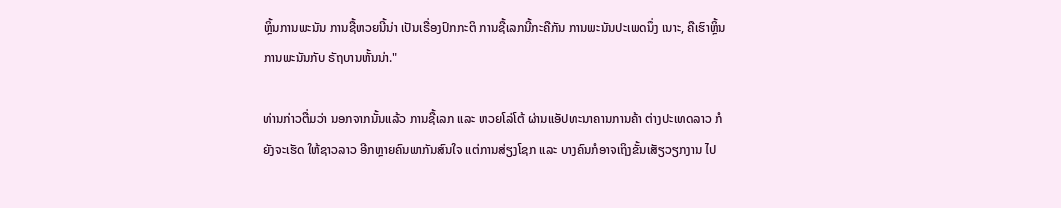ຫຼິ້ນການພະນັນ ການຊື້ຫວຍນີ້ນ່າ ເປັນເຣື່ອງປົກກະຕິ ການຊື້ເລກນີ້ກະຄືກັນ ການພະນັນປະເພດນຶ່ງ ເນາະ, ຄືເຮົາຫຼິ້ນການພະນັນກັບ ຣັຖບານຫັ້ນນ່າ."

ທ່ານກ່າວຕື່ມວ່າ ນອກຈາກນັ້ນແລ້ວ ການຊື້ເລກ ແລະ ຫວຍໂລ່ໂຕ້ ຜ່ານແອັປທະນາຄານການຄ້າ ຕ່າງປະເທດລາວ ກໍຍັງຈະເຮັດ ໃຫ້ຊາວລາວ ອີກຫຼາຍຄົນພາກັນສົນໃຈ ແຕ່ການສ່ຽງໂຊກ ແລະ ບາງຄົນກໍອາຈເຖິງຂັ້ນເສັຽວຽກງານ ໄປ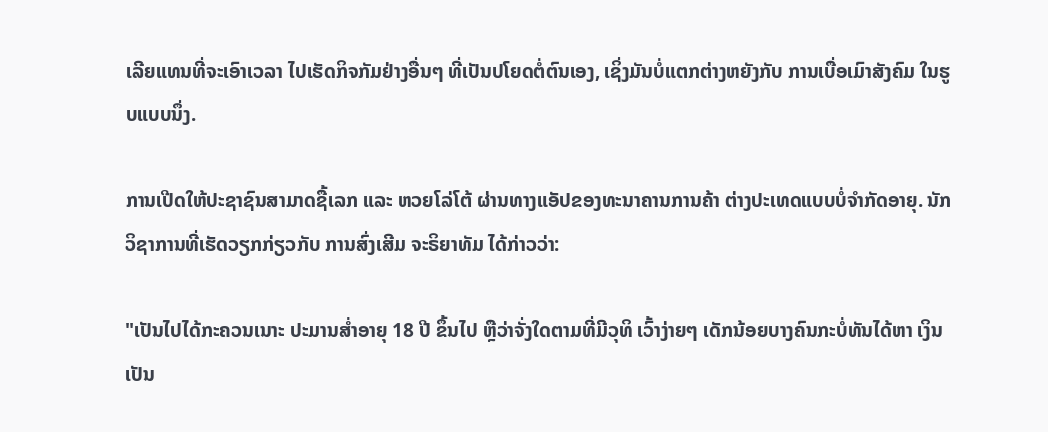ເລີຍແທນທີ່ຈະເອົາເວລາ ໄປເຮັດກິຈກັມຢ່າງອື່ນໆ ທີ່ເປັນປໂຍດຕໍ່ຕົນເອງ, ເຊິ່ງມັນບໍ່ແຕກຕ່າງຫຍັງກັບ ການເບື່ອເມົາສັງຄົມ ໃນຮູບແບບນຶ່ງ.

ການເປີດໃຫ້ປະຊາຊົນສາມາດຊື້ເລກ ແລະ ຫວຍໂລ່ໂຕ້ ຜ່ານທາງແອັປຂອງທະນາຄານການຄ້າ ຕ່າງປະເທດແບບບໍ່ຈຳກັດອາຍຸ. ນັກວິຊາການທີ່ເຮັດວຽກກ່ຽວກັບ ການສົ່ງເສີມ ຈະຣິຍາທັມ ໄດ້ກ່າວວ່າ:

"ເປັນໄປໄດ້ກະຄວນເນາະ ປະມານສໍ່າອາຍຸ 18 ປີ ຂຶ້ນໄປ ຫຼືວ່າຈັ່ງໃດຕາມທີ່ມີວຸທິ ເວົ້າງ່າຍໆ ເດັກນ້ອຍບາງຄົນກະບໍ່ທັນໄດ້ຫາ ເງິນເປັນ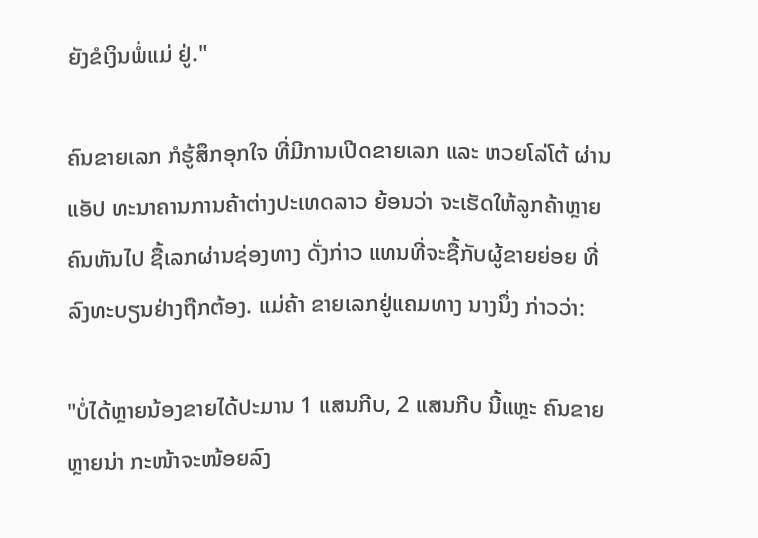ຍັງຂໍເງິນພໍ່ແມ່ ຢູ່."

ຄົນຂາຍເລກ ກໍຮູ້ສຶກອຸກໃຈ ທີ່ມີການເປີດຂາຍເລກ ແລະ ຫວຍໂລ່ໂຕ້ ຜ່ານແອັປ ທະນາຄານການຄ້າຕ່າງປະເທດລາວ ຍ້ອນວ່າ ຈະເຮັດໃຫ້ລູກຄ້າຫຼາຍຄົນຫັນໄປ ຊື້ເລກຜ່ານຊ່ອງທາງ ດັ່ງກ່າວ ແທນທີ່ຈະຊື້ກັບຜູ້ຂາຍຍ່ອຍ ທີ່ລົງທະບຽນຢ່າງຖືກຕ້ອງ. ແມ່ຄ້າ ຂາຍເລກຢູ່ແຄມທາງ ນາງນຶ່ງ ກ່າວວ່າ:

"ບໍ່ໄດ້ຫຼາຍນ້ອງຂາຍໄດ້ປະມານ 1 ແສນກີບ, 2 ແສນກີບ ນີ້ແຫຼະ ຄົນຂາຍຫຼາຍນ່າ ກະໜ້າຈະໜ້ອຍລົງ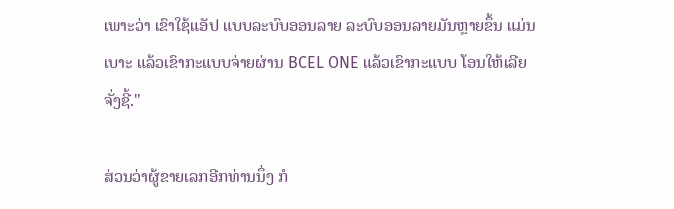ເພາະວ່າ ເຂົາໃຊ້ແອັປ ແບບລະບົບອອນລາຍ ລະບົບອອນລາຍມັນຫຼາຍຂຶ້ນ ແມ່ນເບາະ ແລ້ວເຂົາກະແບບຈ່າຍຜ່ານ BCEL ONE ແລ້ວເຂົາກະແບບ ໂອນໃຫ້ເລີຍຈັ່ງຊີ້."

ສ່ວນວ່າຜູ້ຂາຍເລກອີກທ່ານນຶ່ງ ກໍ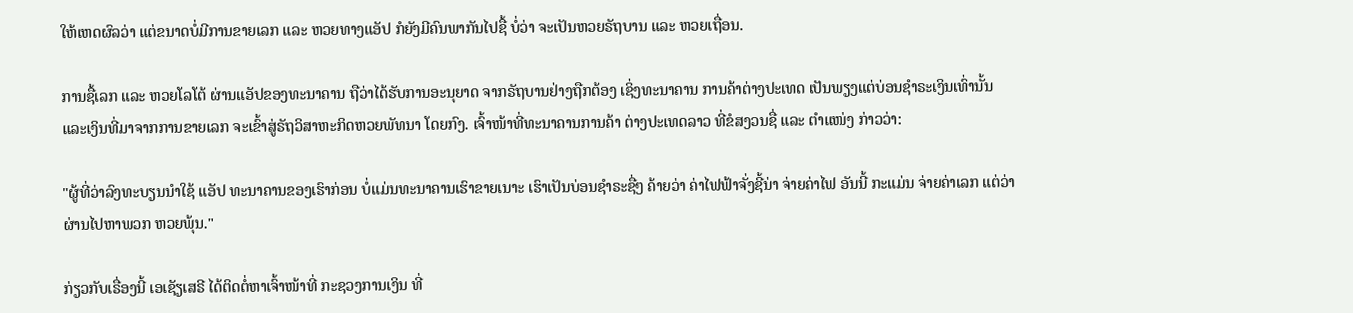ໃຫ້ເຫດຜົລວ່າ ແຕ່ຂນາດບໍ່ມີການຂາຍເລກ ແລະ ຫວຍທາງແອັປ ກໍຍັງມີຄົນພາກັນໄປຊື້ ບໍ່ວ່າ ຈະເປັນຫວຍຣັຖບານ ແລະ ຫວຍເຖື່ອນ.

ການຊື້ເລກ ແລະ ຫວຍໂລໂຕ້ ຜ່ານແອັປຂອງທະນາຄານ ຖືວ່າໄດ້ຮັບການອະນຸຍາດ ຈາກຣັຖບານຢ່າງຖືກຕ້ອງ ເຊິ່ງທະນາຄານ ການຄ້າຕ່າງປະເທດ ເປັນພຽງແຕ່ບ່ອນຊຳຣະເງິນເທົ່ານັ້ນ ແລະເງິນທີ່ມາຈາກການຂາຍເລກ ຈະເຂົ້າສູ່ຣັຖວິສາຫະກິດຫວຍພັທນາ ໂດຍກົງ. ເຈົ້າໜ້າທີ່ທະນາຄານການຄ້າ ຕ່າງປະເທດລາວ ທີ່ຂໍສງວນຊື່ ແລະ ຕຳແໜ່ງ ກ່າວວ່າ:

"ຜູ້ທີ່ວ່າລົງທະບຽນນຳໃຊ້ ແອັປ ທະນາຄານຂອງເຮົາກ່ອນ ບໍ່ແມ່ນທະນາຄານເຮົາຂາຍເນາະ ເຮົາເປັນບ່ອນຊຳຣະຊື່ໆ ຄ້າຍວ່າ ຄ່າໄຟຟ້າຈັ່ງຊີ້ນ່າ ຈ່າຍຄ່າໄຟ ອັນນີ້ ກະແມ່ນ ຈ່າຍຄ່າເລກ ແຕ່ວ່າຜ່ານໄປຫາພວກ ຫວຍພຸ້ນ."

ກ່ຽວກັບເຣື່ອງນີ້ ເອເຊັຽເສຣີ ໄດ້ຕິດຕໍ່ຫາເຈົ້າໜ້າທີ່ ກະຊວງການເງິນ ທີ່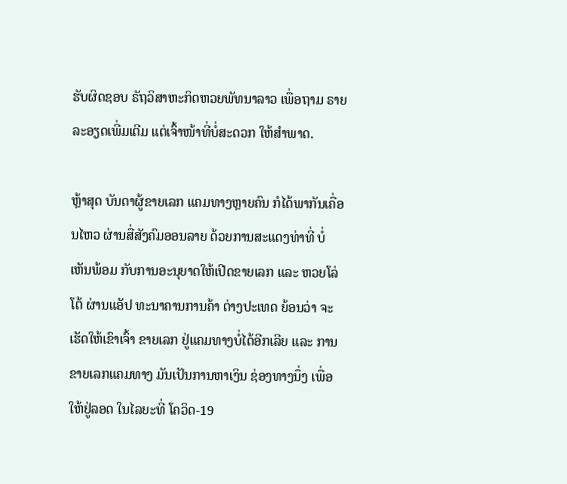ຮັບຜິດຊອບ ຣັຖວິສາຫະກິດຫວຍພັທນາລາວ ເພື່ອຖາມ ຣາຍລະອຽດເພີ່ມເຕີມ ແຕ່ເຈົ້າໜ້າທີ່ບໍ່ສະດວກ ໃຫ້ສຳພາດ.

ຫຼ້າສຸດ ບັນດາຜູ້ຂາຍເລກ ແຄມທາງຫຼາຍຄົນ ກໍໄດ້ພາກັນເຄື່ອນໄຫວ ຜ່ານສື່ສັງຄົມອອນລາຍ ດ້ວຍການສະແດງທ່າທີ່ ບໍ່ເຫັນພ້ອມ ກັບການອະນຸຍາດໃຫ້ເປີດຂາຍເລກ ແລະ ຫວຍໂລ່ໂຕ້ ຜ່ານແອັປ ທະນາຄານການຄ້າ ຕ່າງປະເທດ ຍ້ອນວ່າ ຈະເຮັດໃຫ້ເຂົາເຈົ້າ ຂາຍເລກ ຢູ່ແຄມທາງບໍ່ໄດ້ອີກເລີຍ ແລະ ການຂາຍເລກແຄມທາງ ມັນເປັນການຫາເງິນ ຊ່ອງທາງນຶ່ງ ເພື່ອໃຫ້ຢູ່ລອດ ໃນໄລຍະທີ່ ໂຄວິດ-19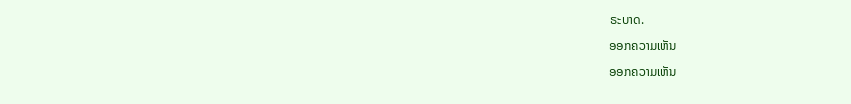ຣະບາດ.

ອອກຄວາມເຫັນ

ອອກຄວາມເຫັນ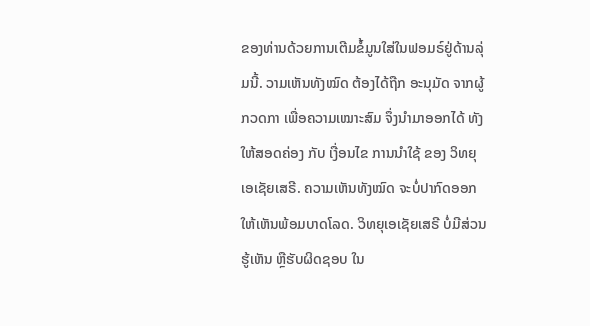ຂອງທ່ານດ້ວຍການເຕີມຂໍ້ມູນໃສ່ໃນຟອມຣ໌ຢູ່ດ້ານລຸ່ມນີ້. ວາມເຫັນທັງໝົດ ຕ້ອງໄດ້ຖືກ ອະນຸມັດ ຈາກຜູ້ ກວດກາ ເພື່ອຄວາມເໝາະສົມ ຈຶ່ງນໍາມາອອກໄດ້ ທັງໃຫ້ສອດຄ່ອງ ກັບ ເງື່ອນໄຂ ການນຳໃຊ້ ຂອງ ວິທຍຸເອເຊັຍເສຣີ. ຄວາມເຫັນທັງໝົດ ຈະບໍ່ປາກົດອອກ ໃຫ້ເຫັນພ້ອມບາດໂລດ. ວິທຍຸເອເຊັຍເສຣີ ບໍ່ມີສ່ວນຮູ້ເຫັນ ຫຼືຮັບຜິດຊອບ ໃນ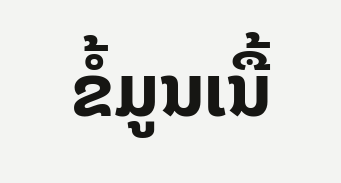ຂໍ້ມູນເນື້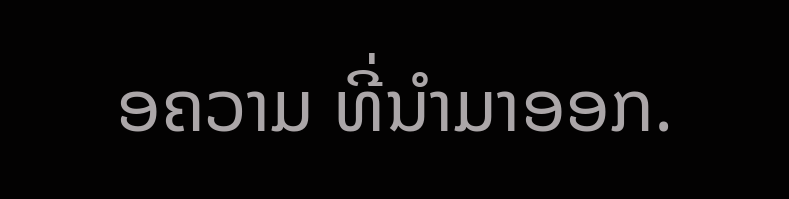ອຄວາມ ທີ່ນໍາມາອອກ.